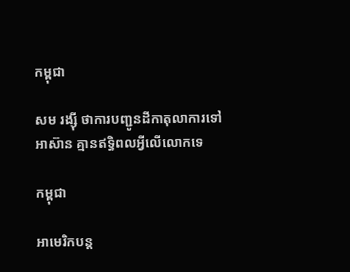កម្ពុជា

សម រង្ស៊ី ថាការបញ្ជូនដីកាតុលាការទៅអាស៊ាន គ្មានឥទ្ធិពលអ្វីលើលោកទេ

កម្ពុជា

អាមេរិកបន្ត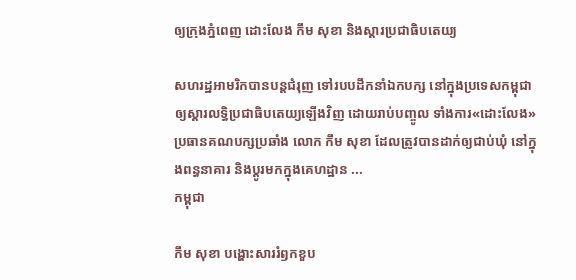ឲ្យក្រុងភ្នំពេញ ដោះលែង កឹម សុខា និងស្ដារប្រជាធិបតេយ្យ

សហរដ្ឋអាមរិកបានបន្តជំរុញ ទៅរបបដឹកនាំឯកបក្ស នៅក្នុងប្រទេសកម្ពុជា ឲ្យស្ដារលទ្ធិប្រជាធិបតេយ្យឡើងវិញ ដោយរាប់បញ្ចូល ទាំងការ«ដោះលែង» ប្រធានគណបក្សប្រឆាំង លោក កឹម សុខា ដែលត្រូវបានដាក់ឲ្យជាប់ឃុំ នៅក្នុងពន្ធនាគារ និងប្ដូរមកក្នុងគេហដ្ឋាន ...
កម្ពុជា

កឹម សុខា បង្ហោះសាររំឭកខួប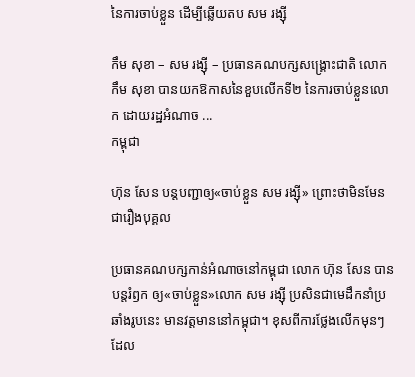នៃការចាប់ខ្លួន ដើម្បីឆ្លើយតប សម រង្ស៊ី

កឹម សុខា – សម រង្ស៊ី – ប្រធានគណបក្សសង្គ្រោះជាតិ លោក កឹម សុខា បានយកឱកាសនៃខួបលើកទី២ នៃការចាប់ខ្លួនលោក ដោយរដ្ឋអំណាច ...
កម្ពុជា

ហ៊ុន សែន បន្តបញ្ជាឲ្យ«ចាប់ខ្លួន សម រង្ស៊ី» ព្រោះថាមិនមែនជារឿងបុគ្គល

ប្រធានគណបក្សកាន់អំណាចនៅកម្ពុជា លោក ហ៊ុន សែន បានបន្តរំឭក ឲ្យ«ចាប់ខ្លួន»លោក សម រង្ស៊ី ប្រសិនជាមេដឹកនាំប្រឆាំងរូបនេះ មានវត្តមាននៅកម្ពុជា។ ខុសពីការថ្លែងលើកមុនៗ ដែល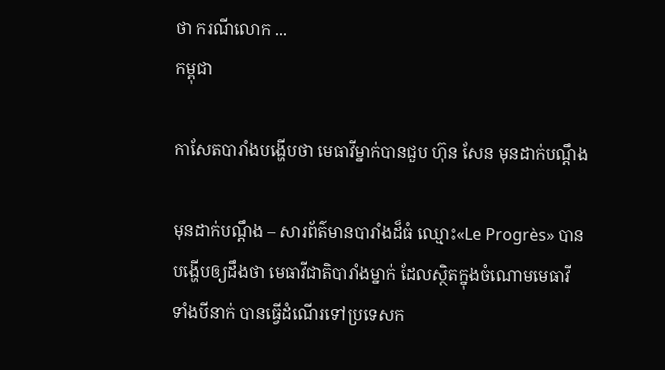ថា ករណីលោក ...
កម្ពុជា

កាសែតបារាំងបង្ហើបថា មេធាវីម្នាក់បានជួប ហ៊ុន សែន មុនដាក់បណ្ដឹង

មុនដាក់បណ្ដឹង – សារព័ត៌មានបារាំងដ៏ធំ ឈ្មោះ«Le Progrès» បានបង្ហើបឲ្យដឹងថា មេធាវីជាតិបារាំងម្នាក់ ដែលស្ថិតក្នុងចំណោមមេធាវី ទាំងបីនាក់ បានធ្វើដំណើរទៅប្រទេសក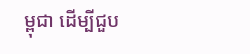ម្ពុជា ដើម្បីជួប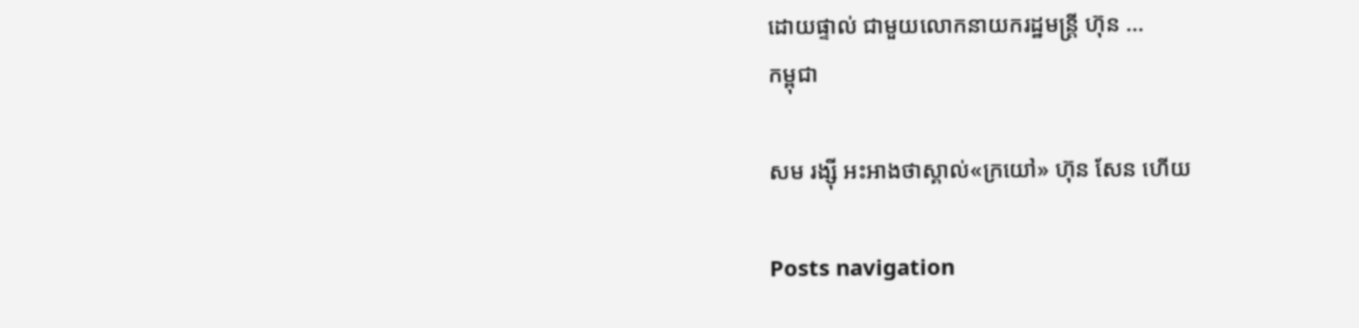ដោយផ្ទាល់ ជាមួយលោកនាយករដ្ឋមន្ត្រី ហ៊ុន ...
កម្ពុជា

សម រង្ស៊ី អះអាងថាស្គាល់«ក្រយៅ» ហ៊ុន សែន ហើយ

Posts navigation